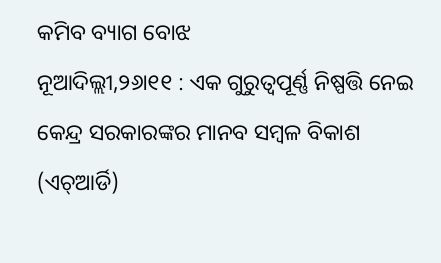କମିବ ବ୍ୟାଗ ବୋଝ
ନୂଆଦିଲ୍ଲୀ,୨୬ା୧୧ : ଏକ ଗୁରୁତ୍ୱପୂର୍ଣ୍ଣ ନିଷ୍ପତ୍ତି ନେଇ କେନ୍ଦ୍ର ସରକାରଙ୍କର ମାନବ ସମ୍ବଳ ବିକାଶ (ଏଚ୍ଆର୍ଡି)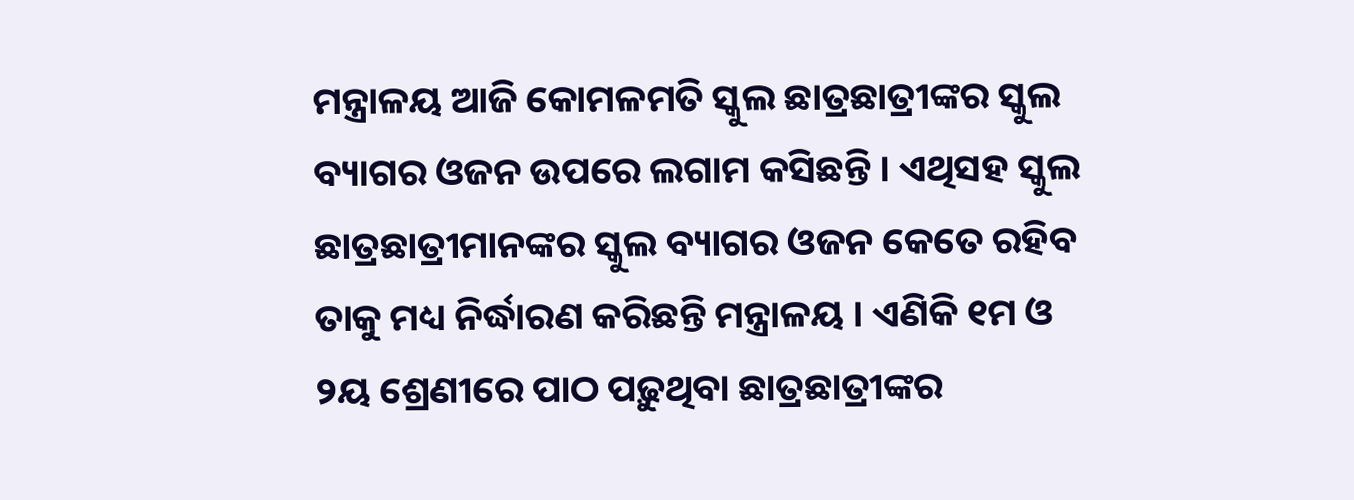ମନ୍ତ୍ରାଳୟ ଆଜି କୋମଳମତି ସ୍କୁଲ ଛାତ୍ରଛାତ୍ରୀଙ୍କର ସ୍କୁଲ ବ୍ୟାଗର ଓଜନ ଉପରେ ଲଗାମ କସିଛନ୍ତି । ଏଥିସହ ସ୍କୁଲ ଛାତ୍ରଛାତ୍ରୀମାନଙ୍କର ସ୍କୁଲ ବ୍ୟାଗର ଓଜନ କେତେ ରହିବ ତାକୁ ମଧ୍ୟ ନିର୍ଦ୍ଧାରଣ କରିଛନ୍ତି ମନ୍ତ୍ରାଳୟ । ଏଣିକି ୧ମ ଓ ୨ୟ ଶ୍ରେଣୀରେ ପାଠ ପଢ଼ୁଥିବା ଛାତ୍ରଛାତ୍ରୀଙ୍କର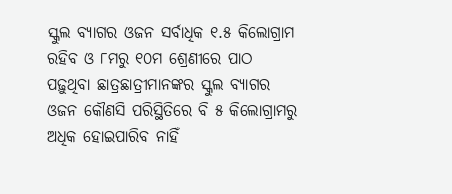ସ୍କୁଲ ବ୍ୟାଗର ଓଜନ ସର୍ବାଧିକ ୧.୫ କିଲୋଗ୍ରାମ ରହିବ ଓ ୮ମରୁ ୧୦ମ ଶ୍ରେଣୀରେ ପାଠ ପଢ଼ୁଥିବା ଛାତ୍ରଛାତ୍ରୀମାନଙ୍କର ସ୍କୁଲ ବ୍ୟାଗର ଓଜନ କୌଣସି ପରିସ୍ଥିତିରେ ବି ୫ କିଲୋଗ୍ରାମରୁ ଅଧିକ ହୋଇପାରିବ ନାହିଁ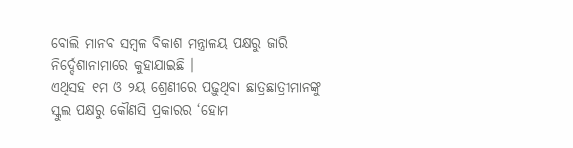ବୋଲି ମାନବ ସମ୍ବଳ ବିକାଶ ମନ୍ତ୍ରାଳୟ ପକ୍ଷରୁ ଜାରି ନିର୍ଦ୍ଦେଶାନାମାରେ କୁହାଯାଇଛି ।
ଏଥିସହ ୧ମ ଓ ୨ୟ ଶ୍ରେଣୀରେ ପଢ଼ୁଥିବା ଛାତ୍ରଛାତ୍ରୀମାନଙ୍କୁ ସ୍କୁଲ ପକ୍ଷରୁ କୌଣସି ପ୍ରକାରର ‘ହୋମ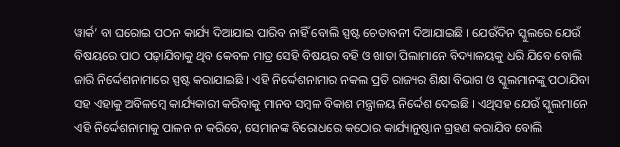ୱାର୍କ’ ବା ଘରୋଇ ପଠନ କାର୍ଯ୍ୟ ଦିଆଯାଇ ପାରିବ ନାହିଁ ବୋଲି ସ୍ପଷ୍ଟ ଚେତାବନୀ ଦିଆଯାଇଛି । ଯେଉଁଦିନ ସ୍କୁଲରେ ଯେଉଁ ବିଷୟରେ ପାଠ ପଢ଼ାଯିବାକୁ ଥିବ କେବଳ ମାତ୍ର ସେହି ବିଷୟର ବହି ଓ ଖାତା ପିଲାମାନେ ବିଦ୍ୟାଳୟକୁ ଧରି ଯିବେ ବୋଲି ଜାରି ନିର୍ଦ୍ଦେଶନାମାରେ ସ୍ପଷ୍ଟ କରାଯାଇଛି । ଏହି ନିର୍ଦ୍ଦେଶନାମାର ନକଲ ପ୍ରତି ରାଜ୍ୟର ଶିକ୍ଷା ବିଭାଗ ଓ ସ୍କୁଲମାନଙ୍କୁ ପଠାଯିବା ସହ ଏହାକୁ ଅବିଳମ୍ବେ କାର୍ଯ୍ୟକାରୀ କରିବାକୁ ମାନବ ସମ୍ବଳ ବିକାଶ ମନ୍ତ୍ରାଳୟ ନିର୍ଦ୍ଦେଶ ଦେଇଛି । ଏଥିସହ ଯେଉଁ ସ୍କୁଲମାନେ ଏହି ନିର୍ଦ୍ଦେଶନାମାକୁ ପାଳନ ନ କରିବେ, ସେମାନଙ୍କ ବିରୋଧରେ କଠୋର କାର୍ଯ୍ୟାନୁଷ୍ଠାନ ଗ୍ରହଣ କରାଯିବ ବୋଲି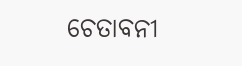ଚେତାବନୀ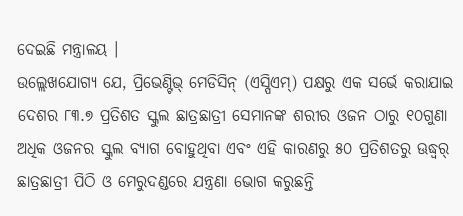ଦେଇଛି ମନ୍ତ୍ରାଳୟ ।
ଉଲ୍ଲେଖଯୋଗ୍ୟ ଯେ, ପ୍ରିଭେଣ୍ଟିଭ୍ ମେଡିସିନ୍ (ଏସ୍ପିଏମ୍) ପକ୍ଷରୁ ଏକ ସର୍ଭେ କରାଯାଇ ଦେଶର ୮୩.୭ ପ୍ରତିଶତ ସ୍କୁଲ ଛାତ୍ରଛାତ୍ରୀ ସେମାନଙ୍କ ଶରୀର ଓଜନ ଠାରୁ ୧୦ଗୁଣା ଅଧିକ ଓଜନର ସ୍କୁଲ ବ୍ୟାଗ ବୋହୁଥିବା ଏବଂ ଏହି କାରଣରୁ ୫୦ ପ୍ରତିଶତରୁ ଊଦ୍ଧ୍ୱର୍ ଛାତ୍ରଛାତ୍ରୀ ପିଠି ଓ ମେରୁଦଣ୍ଡରେ ଯନ୍ତ୍ରଣା ଭୋଗ କରୁଛନ୍ତି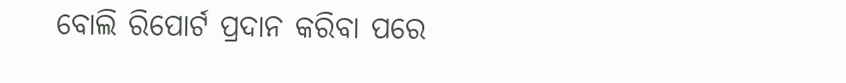ବୋଲି ରିପୋର୍ଟ ପ୍ରଦାନ କରିବା ପରେ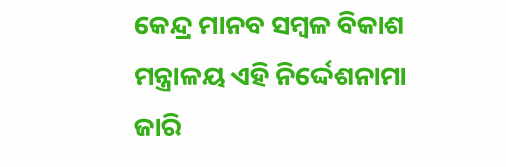କେନ୍ଦ୍ର ମାନବ ସମ୍ବଳ ବିକାଶ ମନ୍ତ୍ରାଳୟ ଏହି ନିର୍ଦ୍ଦେଶନାମା ଜାରି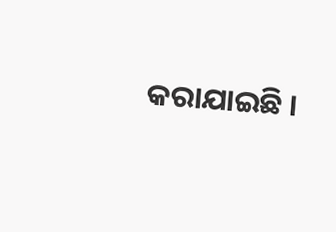କରାଯାଇଛି ।